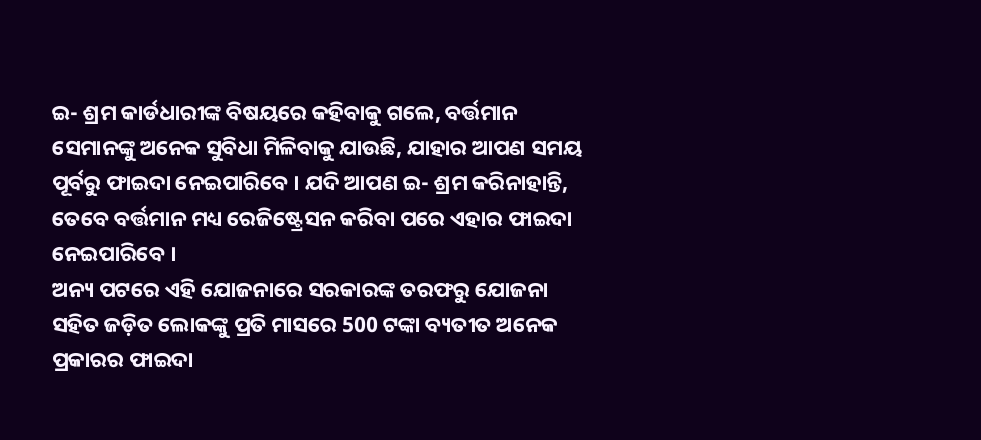ଇ- ଶ୍ରମ କାର୍ଡଧାରୀଙ୍କ ବିଷୟରେ କହିବାକୁ ଗଲେ, ବର୍ତ୍ତମାନ ସେମାନଙ୍କୁ ଅନେକ ସୁବିଧା ମିଳିବାକୁ ଯାଉଛି, ଯାହାର ଆପଣ ସମୟ ପୂର୍ବରୁ ଫାଇଦା ନେଇପାରିବେ । ଯଦି ଆପଣ ଇ- ଶ୍ରମ କରିନାହାନ୍ତି, ତେବେ ବର୍ତ୍ତମାନ ମଧ୍ୟ ରେଜିଷ୍ଟ୍ରେସନ କରିବା ପରେ ଏହାର ଫାଇଦା ନେଇପାରିବେ ।
ଅନ୍ୟ ପଟରେ ଏହି ଯୋଜନାରେ ସରକାରଙ୍କ ତରଫରୁ ଯୋଜନା ସହିତ ଜଡ଼ିତ ଲୋକଙ୍କୁ ପ୍ରତି ମାସରେ 500 ଟଙ୍କା ବ୍ୟତୀତ ଅନେକ ପ୍ରକାରର ଫାଇଦା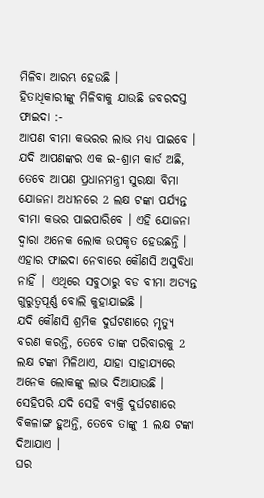ମିଳିବା ଆରମ୍ଭ ହେଉଛି ।
ହିତାଧିକାରୀଙ୍କୁ ମିଳିବାକୁ ଯାଉଛି ଜବରଦସ୍ତ ଫାଇଦା :-
ଆପଣ ବୀମା କଭରର ଲାଭ ମଧ୍ୟ ପାଇବେ । ଯଦି ଆପଣଙ୍କର ଏକ ଇ-ଶ୍ରାମ କାର୍ଡ ଅଛି, ତେବେ ଆପଣ ପ୍ରଧାନମନ୍ତ୍ରୀ ସୁରକ୍ଷା ବିମା ଯୋଜନା ଅଧୀନରେ 2 ଲକ୍ଷ ଟଙ୍କା ପର୍ଯ୍ୟନ୍ତ ବୀମା କଭର ପାଇପାରିବେ । ଏହି ଯୋଜନା ଦ୍ୱାରା ଅନେକ ଲୋକ ଉପକୃତ ହେଉଛନ୍ତି । ଏହାର ଫାଇଦା ନେବାରେ କୌଣସି ଅସୁବିଧା ନାହିଁ | ଏଥିରେ ସବୁଠାରୁ ବଡ ବୀମା ଅତ୍ୟନ୍ତ ଗୁରୁତ୍ୱପୂର୍ଣ୍ଣ ବୋଲି କୁହାଯାଇଛି ।
ଯଦି କୌଣସି ଶ୍ରମିକ ଦୁର୍ଘଟଣାରେ ମୃତ୍ୟୁ ବରଣ କରନ୍ତି, ତେବେ ତାଙ୍କ ପରିବାରକୁ 2 ଲକ୍ଷ ଟଙ୍କା ମିଳିଥାଏ, ଯାହା ସାହାଯ୍ୟରେ ଅନେକ ଲୋକଙ୍କୁ ଲାଭ ଦିଆଯାଉଛି । ସେହିପରି ଯଦି ସେହି ବ୍ୟକ୍ତି ଦୁର୍ଘଟଣାରେ ବିକଳାଙ୍ଗ ହୁଅନ୍ତି, ତେବେ ତାଙ୍କୁ 1 ଲକ୍ଷ ଟଙ୍କା ଦିଆଯାଏ ।
ଘର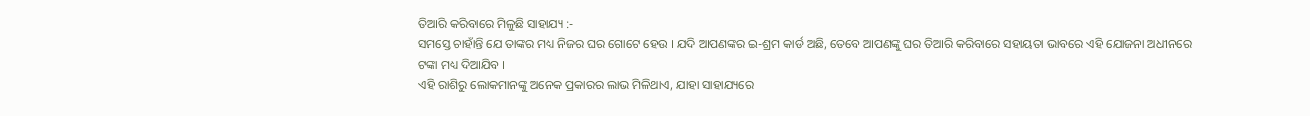ତିଆରି କରିବାରେ ମିଳୁଛି ସାହାଯ୍ୟ :-
ସମସ୍ତେ ଚାହାଁନ୍ତି ଯେ ତାଙ୍କର ମଧ୍ୟ ନିଜର ଘର ଗୋଟେ ହେଉ । ଯଦି ଆପଣଙ୍କର ଇ-ଶ୍ରମ କାର୍ଡ ଅଛି, ତେବେ ଆପଣଙ୍କୁ ଘର ତିଆରି କରିବାରେ ସହାୟତା ଭାବରେ ଏହି ଯୋଜନା ଅଧୀନରେ ଟଙ୍କା ମଧ୍ୟ ଦିଆଯିବ ।
ଏହି ରାଶିରୁ ଲୋକମାନଙ୍କୁ ଅନେକ ପ୍ରକାରର ଲାଭ ମିଳିଥାଏ, ଯାହା ସାହାଯ୍ୟରେ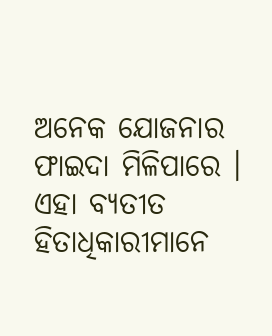ଅନେକ ଯୋଜନାର ଫାଇଦା ମିଳିପାରେ । ଏହା ବ୍ୟତୀତ ହିତାଧିକାରୀମାନେ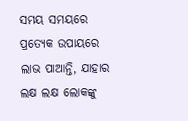ସମୟ ସମୟରେ ପ୍ରତ୍ୟେକ ଉପାୟରେ ଲାଭ ପାଆନ୍ତି, ଯାହାର ଲକ୍ଷ ଲକ୍ଷ ଲୋକଙ୍କୁ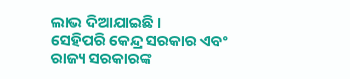ଲାଭ ଦିଆଯାଇଛି ।
ସେହିପରି କେନ୍ଦ୍ର ସରକାର ଏବଂ ରାଜ୍ୟ ସରକାରଙ୍କ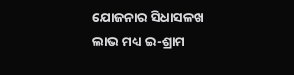ଯୋଜନାର ସିଧାସଳଖ ଲାଭ ମଧ୍ୟ ଇ-ଶ୍ରାମ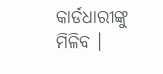କାର୍ଡଧାରୀଙ୍କୁ ମିଳିବ ।